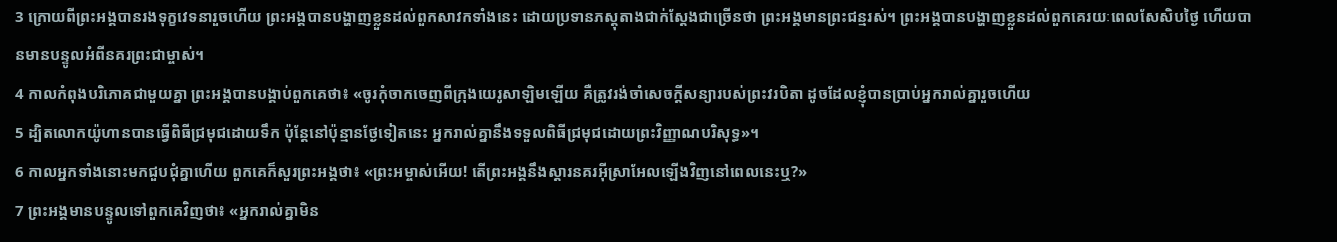3 ក្រោយពីព្រះអង្គបានរងទុក្ខវេទនារួចហើយ ព្រះអង្គបានបង្ហាញខ្លួនដល់ពួកសាវកទាំងនេះ ដោយប្រទានភស្ដុតាងជាក់ស្ដែងជាច្រើនថា ព្រះអង្គមានព្រះជន្មរស់។ ព្រះអង្គបានបង្ហាញខ្លួនដល់ពួកគេរយៈពេលសែសិបថ្ងៃ ហើយបានមានបន្ទូលអំពីនគរព្រះជាម្ចាស់។
4 កាលកំពុងបរិភោគជាមួយគ្នា ព្រះអង្គបានបង្គាប់ពួកគេថា៖ «ចូរកុំចាកចេញពីក្រុងយេរូសាឡិមឡើយ គឺត្រូវរង់ចាំសេចក្ដីសន្យារបស់ព្រះវរបិតា ដូចដែលខ្ញុំបានប្រាប់អ្នករាល់គ្នារួចហើយ
5 ដ្បិតលោកយ៉ូហានបានធ្វើពិធីជ្រមុជដោយទឹក ប៉ុន្ដែនៅប៉ុន្មានថ្ងែទៀតនេះ អ្នករាល់គ្នានឹងទទួលពិធីជ្រមុជដោយព្រះវិញ្ញាណបរិសុទ្ធ»។
6 កាលអ្នកទាំងនោះមកជួបជុំគ្នាហើយ ពួកគេក៏សួរព្រះអង្គថា៖ «ព្រះអម្ចាស់អើយ! តើព្រះអង្គនឹងស្ដារនគរអ៊ីស្រាអែលឡើងវិញនៅពេលនេះឬ?»
7 ព្រះអង្គមានបន្ទូលទៅពួកគេវិញថា៖ «អ្នករាល់គ្នាមិន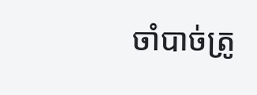ចាំបាច់ត្រូ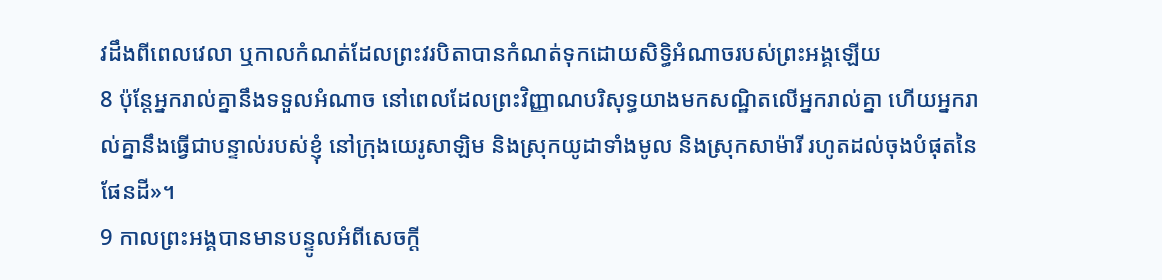វដឹងពីពេលវេលា ឬកាលកំណត់ដែលព្រះវរបិតាបានកំណត់ទុកដោយសិទ្ធិអំណាចរបស់ព្រះអង្គឡើយ
8 ប៉ុន្ដែអ្នករាល់គ្នានឹងទទួលអំណាច នៅពេលដែលព្រះវិញ្ញាណបរិសុទ្ធយាងមកសណ្ឋិតលើអ្នករាល់គ្នា ហើយអ្នករាល់គ្នានឹងធ្វើជាបន្ទាល់របស់ខ្ញុំ នៅក្រុងយេរូសាឡិម និងស្រុកយូដាទាំងមូល និងស្រុកសាម៉ារី រហូតដល់ចុងបំផុតនៃផែនដី»។
9 កាលព្រះអង្គបានមានបន្ទូលអំពីសេចក្ដី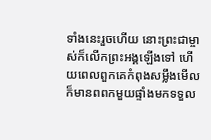ទាំងនេះរួចហើយ នោះព្រះជាម្ចាស់ក៏លើកព្រះអង្គឡើងទៅ ហើយពេលពួកគេកំពុងសម្លឹងមើល ក៏មានពពកមួយផ្ទាំងមកទទួល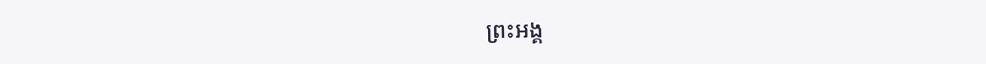ព្រះអង្គ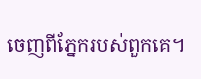ចេញពីភ្នែករបស់ពួកគេ។